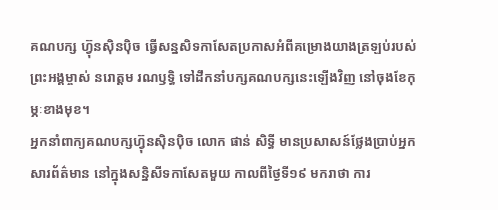គណបក្ស ហ៊្វុនស៊ិនប៉ិច ធ្វើសន្នសិទកាសែតប្រកាសអំពីគម្រោងយាងត្រឡប់របស់ព្រះអង្គម្ចាស់ នរោត្តម រណឫទ្ធិ ទៅដឹកនាំបក្សគណបក្សនេះឡើងវិញ នៅចុងខែកុម្ភៈខាងមុខ។
អ្នកនាំពាក្យគណបក្សហ៊្វុនស៊ិនប៉ិច លោក ផាន់ សិទ្ធី មានប្រសាសន៍ថ្លែងប្រាប់អ្នកសារព័ត៌មាន នៅក្នុងសន្និសីទកាសែតមួយ កាលពីថ្ងៃទី១៩ មករាថា ការ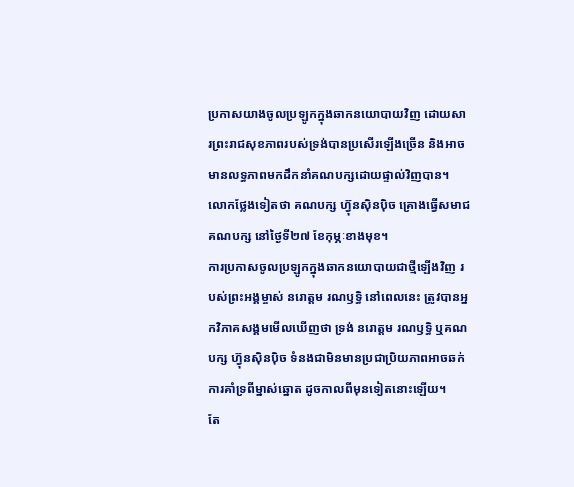ប្រកាសយាងចូលប្រឡូកក្នុងឆាកនយោបាយវិញ ដោយសារព្រះរាជសុខភាពរបស់ទ្រង់បានប្រសើរឡើងច្រើន និងអាចមានលទ្ធភាពមកដឹកនាំគណបក្សដោយផ្ទាល់វិញបាន។ លោកថ្លែងទៀតថា គណបក្ស ហ៊្វុនស៊ិនប៉ិច គ្រោងធ្វើសមាជគណបក្ស នៅថ្ងៃទី២៧ ខែកុម្ភៈខាងមុខ។
ការប្រកាសចូលប្រឡូកក្នុងឆាកនយោបាយជាថ្មីឡើងវិញ របស់ព្រះអង្គម្ចាស់ នរោត្តម រណឫទ្ធិ នៅពេលនេះ ត្រូវបានអ្នកវិភាគសង្គមមើលឃើញថា ទ្រង់ នរោត្តម រណឫទ្ធិ ឬគណបក្ស ហ៊្វុនស៊ិនប៉ិច ទំនងជាមិនមានប្រជាប្រិយភាពអាចឆក់ការគាំទ្រពីម្នាស់ឆ្នោត ដូចកាលពីមុនទៀតនោះឡើយ។
តែ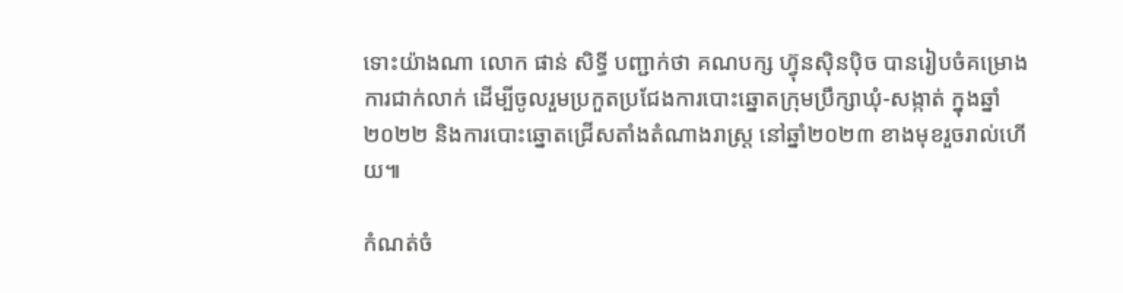ទោះយ៉ាងណា លោក ផាន់ សិទ្ធី បញ្ជាក់ថា គណបក្ស ហ៊្វុនស៊ិនប៉ិច បានរៀបចំគម្រោងការជាក់លាក់ ដើម្បីចូលរួមប្រកួតប្រជែងការបោះឆ្នោតក្រុមប្រឹក្សាឃុំ-សង្កាត់ ក្នុងឆ្នាំ២០២២ និងការបោះឆ្នោតជ្រើសតាំងតំណាងរាស្ត្រ នៅឆ្នាំ២០២៣ ខាងមុខរួចរាល់ហើយ៕

កំណត់ចំ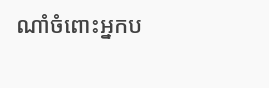ណាំចំពោះអ្នកប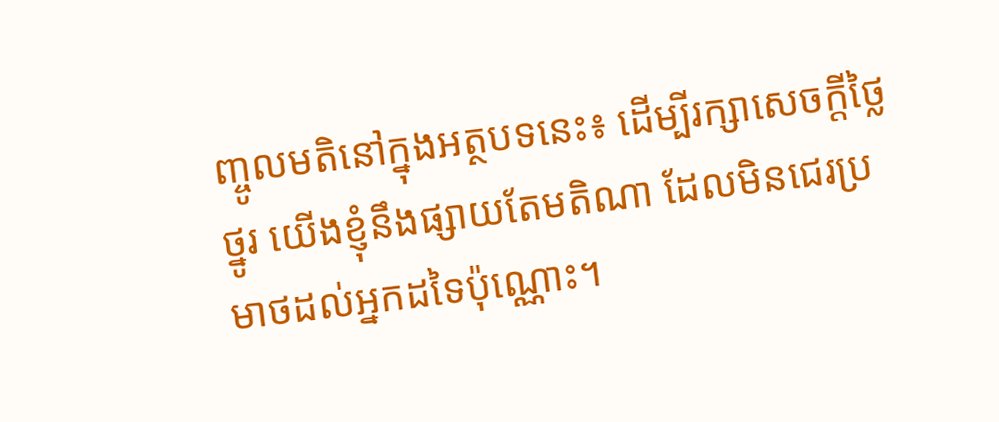ញ្ចូលមតិនៅក្នុងអត្ថបទនេះ៖ ដើម្បីរក្សាសេចក្ដីថ្លៃថ្នូរ យើងខ្ញុំនឹងផ្សាយតែមតិណា ដែលមិនជេរប្រមាថដល់អ្នកដទៃប៉ុណ្ណោះ។